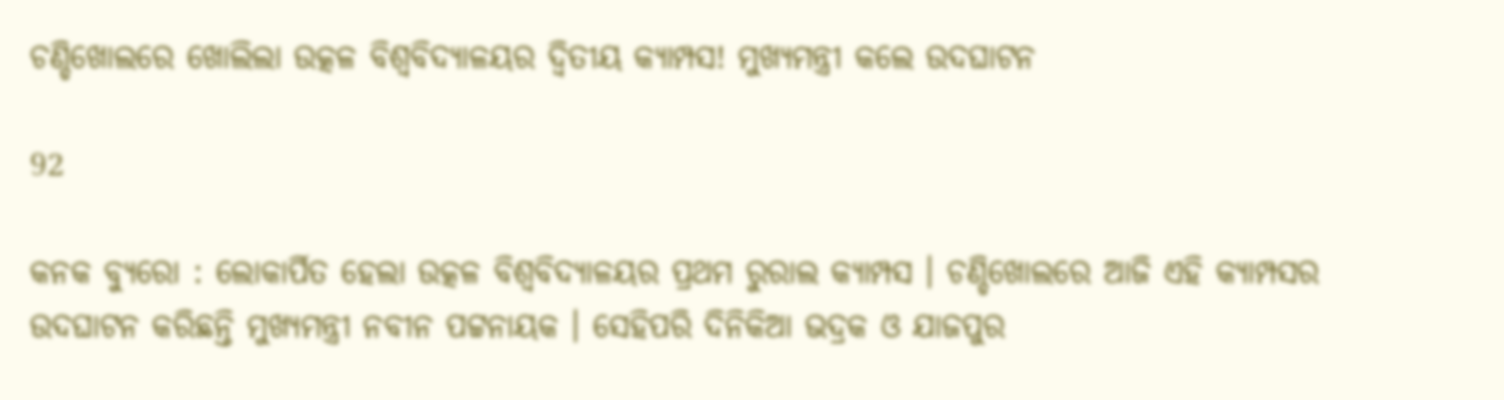ଚଣ୍ଡିଖୋଲରେ ଖୋଲିଲା ଉତ୍କଳ ବିଶ୍ୱବିଦ୍ୟାଳୟର ଦ୍ୱିତୀୟ କ୍ୟାମ୍ପସ! ମୁଖ୍ୟମନ୍ତ୍ରୀ କଲେ ଉଦଘାଟନ

92

କନକ ବ୍ୟୁରୋ : ଲୋକାର୍ପିତ ହେଲା ଉତ୍କଳ ବିଶ୍ୱବିଦ୍ୟାଳୟର ପ୍ରଥମ ରୁରାଲ କ୍ୟାମ୍ପସ । ଚଣ୍ଡିଖୋଲରେ ଆଜି ଏହି କ୍ୟାମ୍ପସର ଉଦଘାଟନ କରିଛନ୍ତି ମୁଖ୍ୟମନ୍ତ୍ରୀ ନବୀନ ପଟ୍ଟନାୟକ । ସେହିପରି ଦିନିକିଆ ଭଦ୍ରକ ଓ ଯାଜପୁର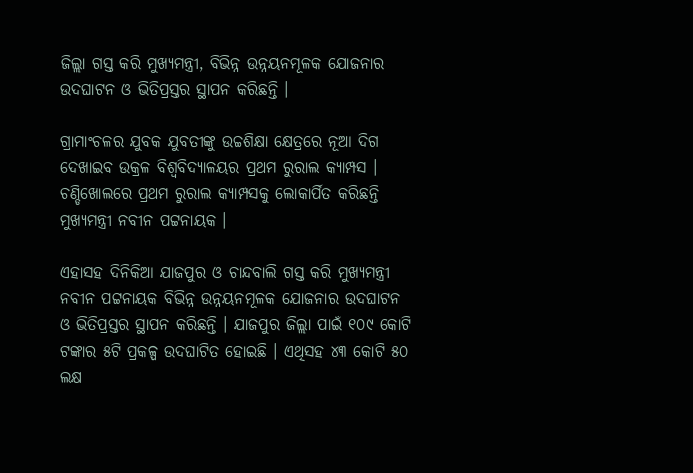ଜିଲ୍ଲା ଗସ୍ତ କରି ମୁଖ୍ୟମନ୍ତ୍ରୀ, ବିଭିନ୍ନ ଉନ୍ନୟନମୂଳକ ଯୋଜନାର ଉଦଘାଟନ ଓ ଭିତିପ୍ରସ୍ତର ସ୍ଥାପନ କରିଛନ୍ତି ।

ଗ୍ରାମାଂଚଳର ଯୁବକ ଯୁବତୀଙ୍କୁ ଉଚ୍ଚଶିକ୍ଷା କ୍ଷେତ୍ରରେ ନୂଆ ଦିଗ ଦେଖାଇବ ଉକ୍ରଳ ବିଶ୍ୱବିଦ୍ୟାଳୟର ପ୍ରଥମ ରୁରାଲ କ୍ୟାମ୍ପସ । ଚଣ୍ଡିଖୋଲରେ ପ୍ରଥମ ରୁରାଲ କ୍ୟାମ୍ପସକୁ ଲୋକାର୍ପିତ କରିଛନ୍ତି ମୁଖ୍ୟମନ୍ତ୍ରୀ ନବୀନ ପଟ୍ଟନାୟକ ।

ଏହାସହ ଦିନିକିଆ ଯାଜପୁର ଓ ଚାନ୍ଦବାଲି ଗସ୍ତ କରି ମୁଖ୍ୟମନ୍ତ୍ରୀ ନବୀନ ପଟ୍ଟନାୟକ ବିଭିନ୍ନ ଉନ୍ନୟନମୂଳକ ଯୋଜନାର ଉଦଘାଟନ ଓ ଭିତିପ୍ରସ୍ତର ସ୍ଥାପନ କରିଛନ୍ତି । ଯାଜପୁର ଜିଲ୍ଲା ପାଇଁ ୧୦୯ କୋଟି ଟଙ୍କାର ୫ଟି ପ୍ରକଳ୍ପ ଉଦଘାଟିତ ହୋଇଛି । ଏଥିସହ ୪୩ କୋଟି ୫୦ ଲକ୍ଷ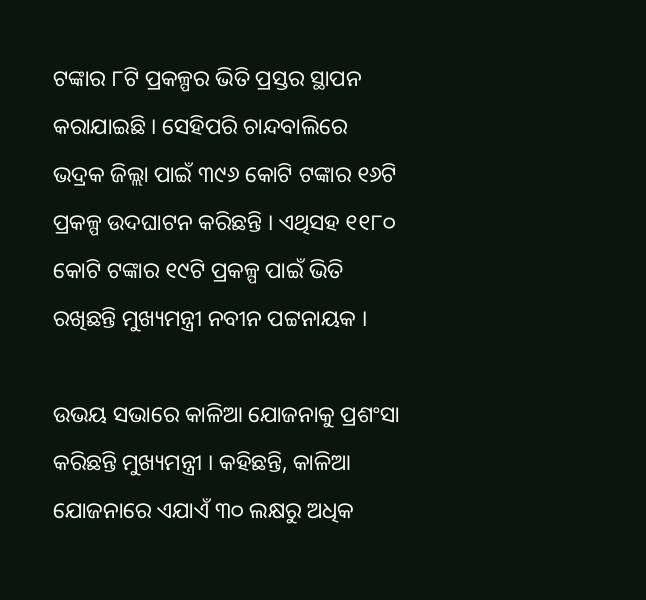ଟଙ୍କାର ୮ଟି ପ୍ରକଳ୍ପର ଭିତି ପ୍ରସ୍ତର ସ୍ଥାପନ କରାଯାଇଛି । ସେହିପରି ଚାନ୍ଦବାଲିରେ ଭଦ୍ରକ ଜିଲ୍ଲା ପାଇଁ ୩୯୬ କୋଟି ଟଙ୍କାର ୧୬ଟି ପ୍ରକଳ୍ପ ଉଦଘାଟନ କରିଛନ୍ତି । ଏଥିସହ ୧୧୮୦ କୋଟି ଟଙ୍କାର ୧୯ଟି ପ୍ରକଳ୍ପ ପାଇଁ ଭିତି ରଖିଛନ୍ତି ମୁଖ୍ୟମନ୍ତ୍ରୀ ନବୀନ ପଟ୍ଟନାୟକ ।

ଉଭୟ ସଭାରେ କାଳିଆ ଯୋଜନାକୁ ପ୍ରଶଂସା କରିଛନ୍ତି ମୁଖ୍ୟମନ୍ତ୍ରୀ । କହିଛନ୍ତି, କାଳିଆ ଯୋଜନାରେ ଏଯାଏଁ ୩୦ ଲକ୍ଷରୁ ଅଧିକ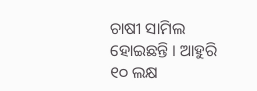ଚାଷୀ ସାମିଲ ହୋଇଛନ୍ତି । ଆହୁରି ୧୦ ଲକ୍ଷ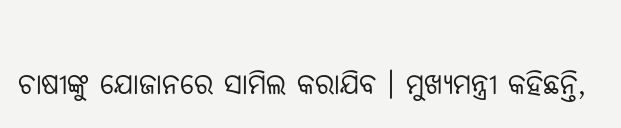ଚାଷୀଙ୍କୁ ଯୋଜାନରେ ସାମିଲ କରାଯିବ । ମୁଖ୍ୟମନ୍ତ୍ରୀ କହିଛନ୍ତି,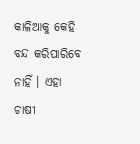କାଳିଆକୁ କେହି ବନ୍ଦ କରିପାରିବେ ନାହିଁ । ଏହା ଚାଷୀ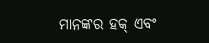ମାନଙ୍କର ହକ୍ ଏବଂ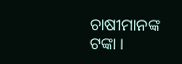ଚାଷୀମାନଙ୍କ ଟଙ୍କା ।